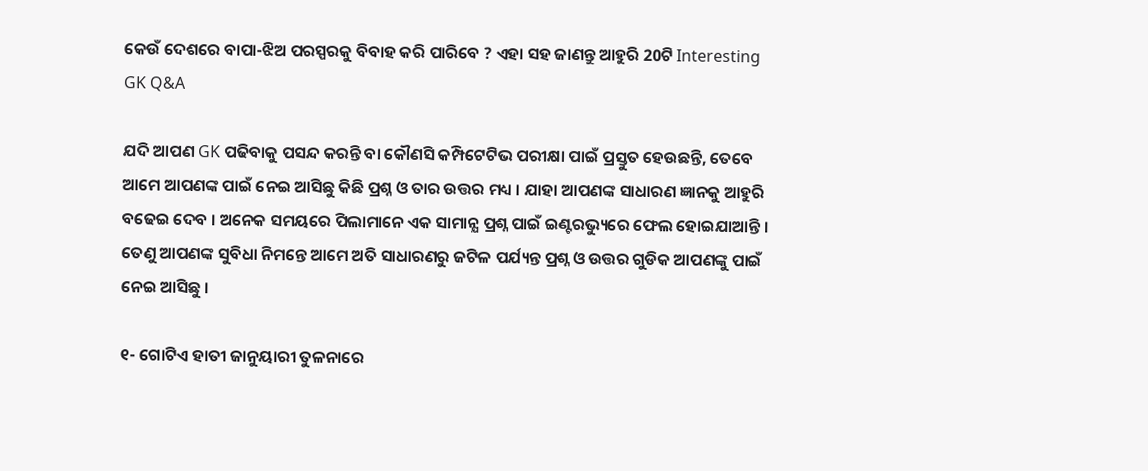କେଉଁ ଦେଶରେ ବାପା-ଝିଅ ପରସ୍ପରକୁ ବିବାହ କରି ପାରିବେ ? ଏହା ସହ ଜାଣନ୍ତୁ ଆହୁରି 20ଟି Interesting GK Q&A

ଯଦି ଆପଣ GK ପଢିବାକୁ ପସନ୍ଦ କରନ୍ତି ବା କୌଣସି କମ୍ପିଟେଟିଭ ପରୀକ୍ଷା ପାଇଁ ପ୍ରସ୍ତୁତ ହେଉଛନ୍ତି, ତେବେ ଆମେ ଆପଣଙ୍କ ପାଇଁ ନେଇ ଆସିଛୁ କିଛି ପ୍ରଶ୍ନ ଓ ତାର ଉତ୍ତର ମଧ୍ୟ । ଯାହା ଆପଣଙ୍କ ସାଧାରଣ ଜ୍ଞାନକୁ ଆହୁରି ବଢେଇ ଦେବ । ଅନେକ ସମୟରେ ପିଲାମାନେ ଏକ ସାମାନ୍ଯ ପ୍ରଶ୍ନ ପାଇଁ ଇଣ୍ଟରଭ୍ୟୁରେ ଫେଲ ହୋଇଯାଆନ୍ତି । ତେଣୁ ଆପଣଙ୍କ ସୁବିଧା ନିମନ୍ତେ ଆମେ ଅତି ସାଧାରଣରୁ ଜଟିଳ ପର୍ଯ୍ୟନ୍ତ ପ୍ରଶ୍ନ ଓ ଉତ୍ତର ଗୁଡିକ ଆପଣଙ୍କୁ ପାଇଁ ନେଇ ଆସିଛୁ ।

୧- ଗୋଟିଏ ହାତୀ ଜାନୁୟାରୀ ତୁଳନାରେ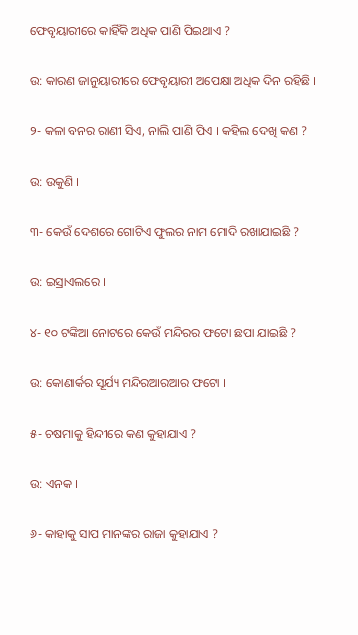ଫେବୃୟାରୀରେ କାହିଁକି ଅଧିକ ପାଣି ପିଇଥାଏ ?

ଉ: କାରଣ ଜାନୁୟାରୀରେ ଫେବୃୟାରୀ ଅପେକ୍ଷା ଅଧିକ ଦିନ ରହିଛି ।

୨- କଳା ବନର ରାଣୀ ସିଏ, ନାଲି ପାଣି ପିଏ । କହିଲ ଦେଖି କଣ ?

ଉ: ଉକୁଣି ।

୩- କେଉଁ ଦେଶରେ ଗୋଟିଏ ଫୁଲର ନାମ ମୋଦି ରଖାଯାଇଛି ?

ଉ: ଇସ୍ରାଏଲରେ ।

୪- ୧୦ ଟଙ୍କିଆ ନୋଟରେ କେଉଁ ମନ୍ଦିରର ଫଟୋ ଛପା ଯାଇଛି ?

ଉ: କୋଣାର୍କର ସୂର୍ଯ୍ୟ ମନ୍ଦିରଆରଆର ଫଟୋ ।

୫- ଚଷମାକୁ ହିନ୍ଦୀରେ କଣ କୁହାଯାଏ ?

ଉ: ଏନକ ।

୬- କାହାକୁ ସାପ ମାନଙ୍କର ରାଜା କୁହାଯାଏ ?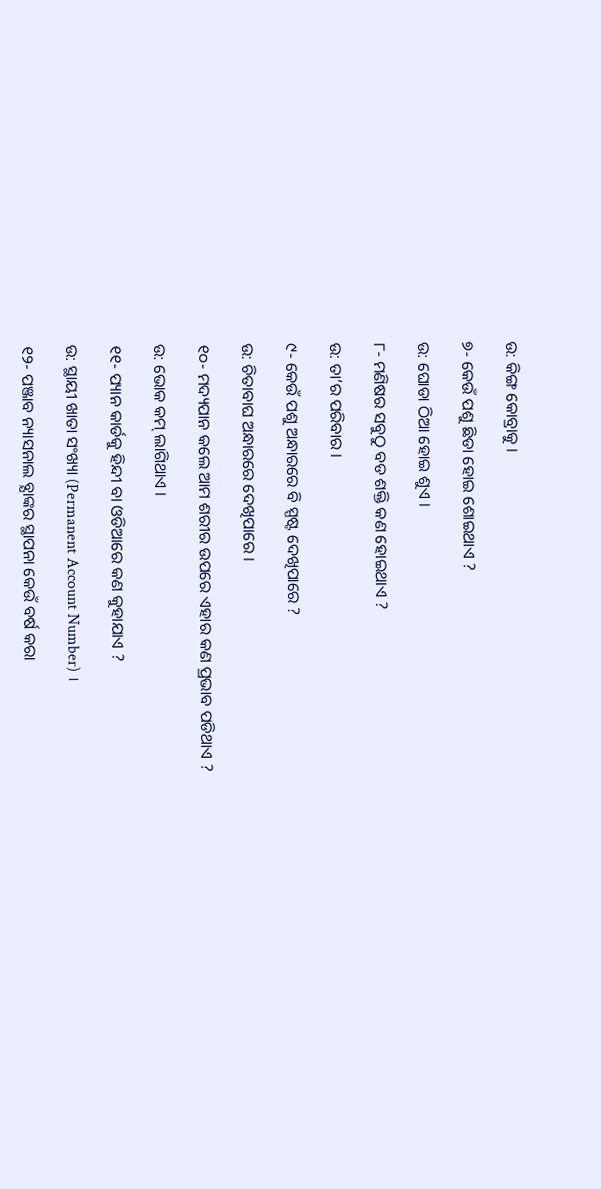ଉ: କିଙ୍ଗ କୋବ୍ରାକୁ ।

୭- କେଉଁ ପଶୁ ଛିଡା ହୋଇ ଶୋଇଥାଏ ?

ଉ: ଘୋଡା ଠିଆ ହୋଇ ଶୁଏ ।

୮- ମଣିଷର ସବୁଠୁ ବଡ ଶକ୍ତି କଣ ହୋଇଥାଏ ?

ଉ: ତା’ର ପରିବାର ।

୯- କେଉଁ ପଶୁ ଅନ୍ଧାରରେ ବି ସ୍ପଷ୍ଟ ଦେଖିପାରେ ?

ଉ: ଚିତାବାଘ ଅନ୍ଧାରରେ ଦେଖିପାରେ ।

୧୦- ମଦ୍ୟପାନ କଲେ ଆମ ଶରୀର ଉପରେ ଏହାର କଣ ପ୍ରଭାବ ପଡିଥାଏ ?

ଉ: ଭୋକ କମ୍ ଲାଗିଥାଏ ।

୧୧- ପ୍ୟାନ କାର୍ଡକୁ ହିନ୍ଦୀ ବା ଓଡିଆରେ କଣ କୁହାଯାଏ ?

ଉ: ସ୍ଥାୟୀ ଖାତା ସଂଖ୍ୟା (Permanent Account Number) ।

୧୨- ପଞ୍ଜାବ ନ୍ୟାସନାଲ ବ୍ଯାଙ୍କର ସ୍ଥାପନା କେଉଁ ବର୍ଷ କରା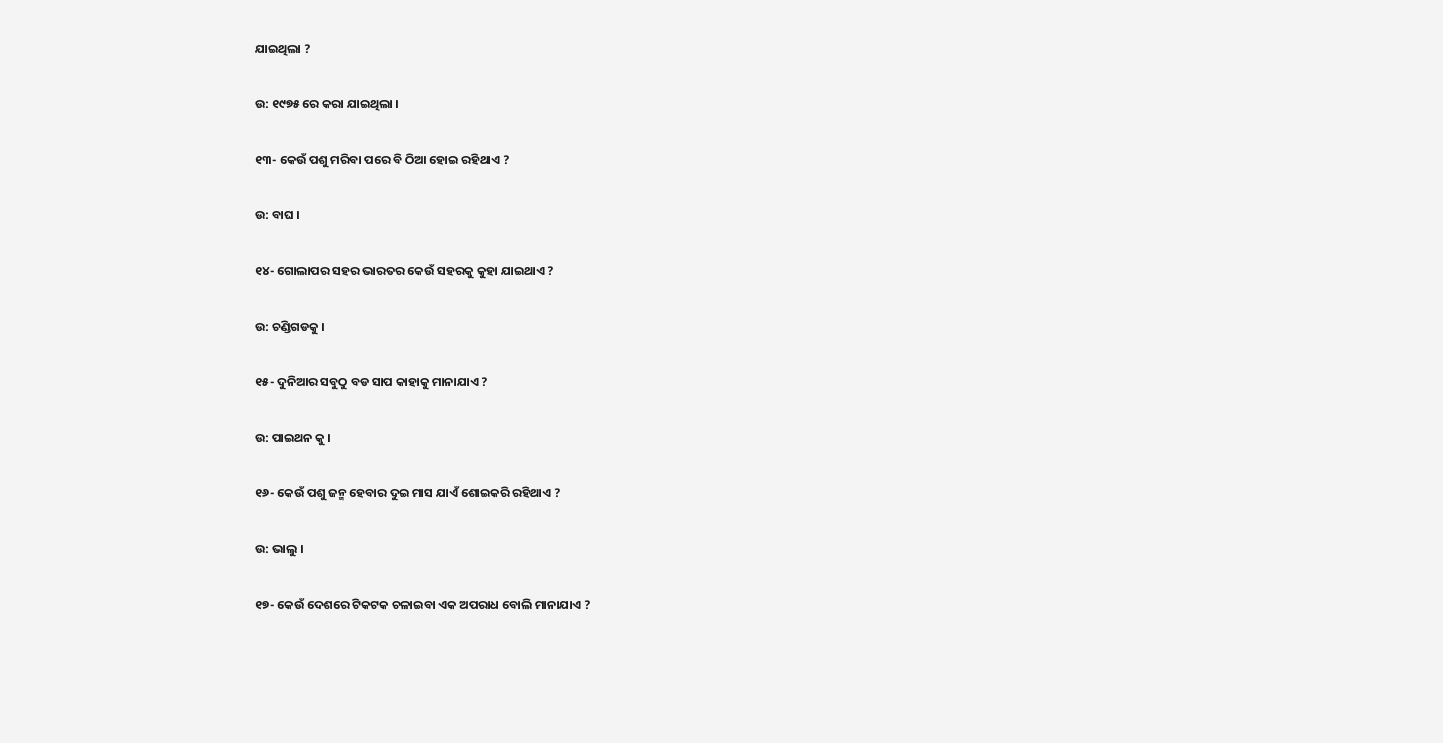ଯାଇଥିଲା ?

ଉ: ୧୯୭୫ ରେ କରା ଯାଇଥିଲା ।

୧୩- କେଉଁ ପଶୁ ମରିବା ପରେ ବି ଠିଆ ହୋଇ ରହିଥାଏ ?

ଉ: ବାଘ ।

୧୪- ଗୋଲାପର ସହର ଭାରତର କେଉଁ ସହରକୁ କୁହା ଯାଇଥାଏ ?

ଉ: ଚଣ୍ଡିଗଡକୁ ।

୧୫- ଦୁନିଆର ସବୁଠୁ ବଡ ସାପ କାହାକୁ ମାନାଯାଏ ?

ଉ: ପାଇଥନ କୁ ।

୧୬- କେଉଁ ପଶୁ ଜନ୍ମ ହେବାର ଦୁଇ ମାସ ଯାଏଁ ଶୋଇକରି ରହିଥାଏ ?

ଉ: ଭାଲୁ ।

୧୭- କେଉଁ ଦେଶରେ ଟିକଟକ ଚଳାଇବା ଏକ ଅପରାଧ ବୋଲି ମାନାଯାଏ ?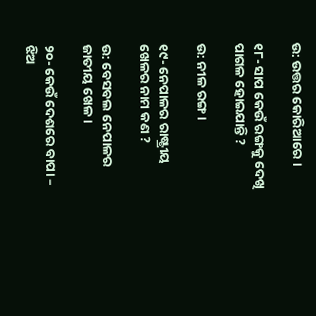ଉ: ଉତ୍ତର କୋରିଆରେ ।

୧୮- ସାପ କେଉଁ ରଙ୍ଗକୁ ଦେଖି ପାଗଳ ହୋଇଯାନ୍ତି ?

ଉ: ନୀଳ ରଙ୍ଗ ।

୧୯- ନେପାଳର ରାଷ୍ଟ୍ରୀୟ ଖେଳର ନାମ କଣ ?

ଉ: ବେସବଲ ନେପାଳର ଜାତୀୟ ଖେଳ ।

୨୦- କେଉଁ ଦେଶରେ ବାପା – ଝିଅ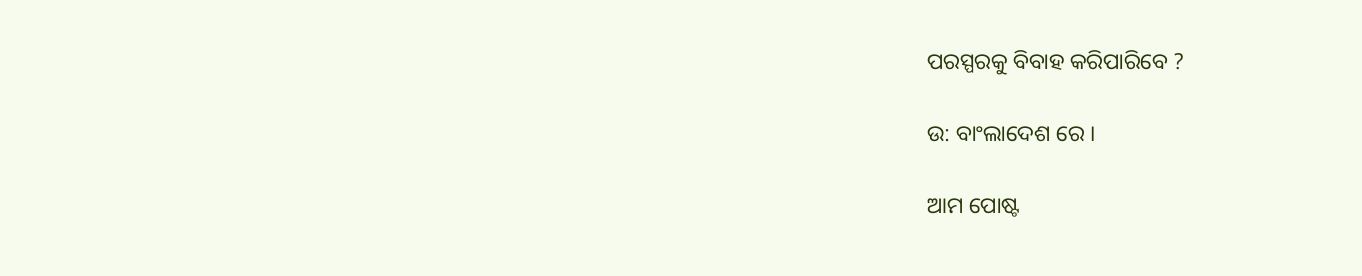ପରସ୍ପରକୁ ବିବାହ କରିପାରିବେ ?

ଉ: ବାଂଲାଦେଶ ରେ ।

ଆମ ପୋଷ୍ଟ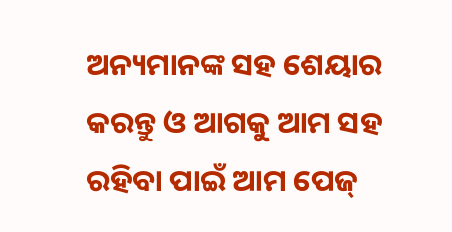ଅନ୍ୟମାନଙ୍କ ସହ ଶେୟାର କରନ୍ତୁ ଓ ଆଗକୁ ଆମ ସହ ରହିବା ପାଇଁ ଆମ ପେଜ୍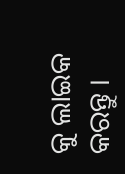କୁ ଲାଇକ କରନ୍ତୁ ।